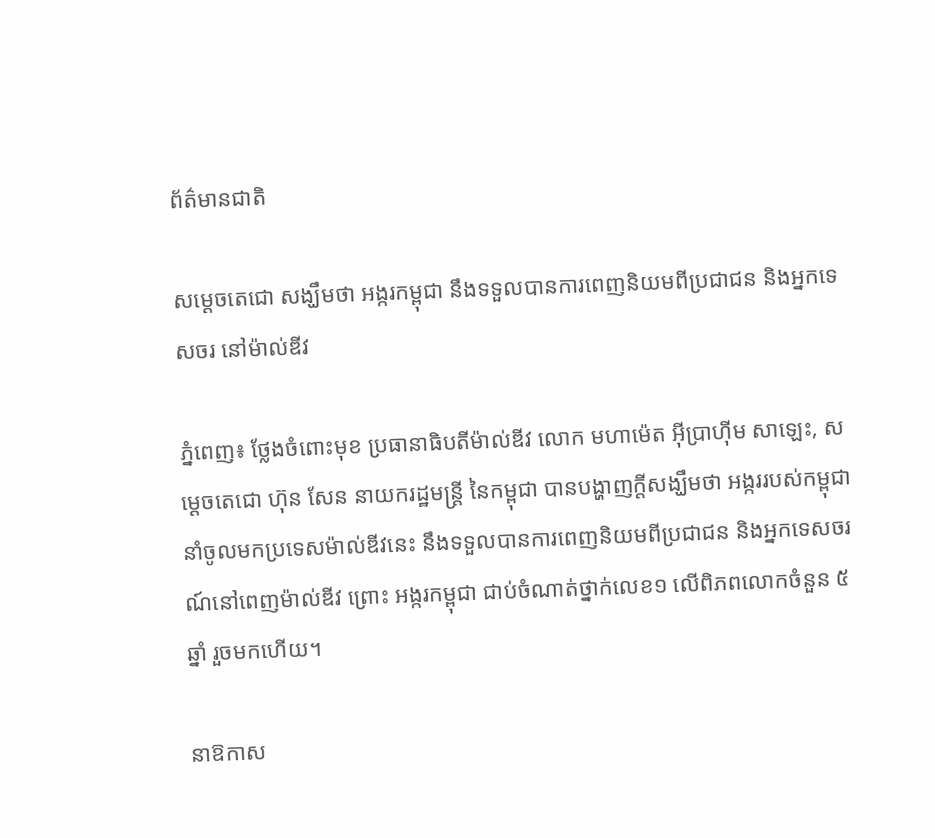ព័ត៌មានជាតិ

សម្ដេចតេជោ សង្ឃឹមថា អង្ករកម្ពុជា នឹងទទួលបានការពេញនិយមពីប្រជាជន និងអ្នកទេសចរ នៅម៉ាល់ឌីវ

ភ្នំពេញ៖ ថ្លែងចំពោះមុខ ប្រធានាធិបតីម៉ាល់ឌីវ លោក មហាម៉េត អ៊ីប្រាហ៊ីម សាឡេះ, សម្ដេចតេជោ ហ៊ុន សែន នាយករដ្ឋមន្ដ្រី នៃកម្ពុជា បានបង្ហាញក្តីសង្ឃឹមថា អង្កររបស់កម្ពុជា នាំចូលមកប្រទេសម៉ាល់ឌីវនេះ នឹងទទួលបានការពេញនិយមពីប្រជាជន និងអ្នកទេសចរណ៍នៅពេញម៉ាល់ឌីវ ព្រោះ អង្ករកម្ពុជា ជាប់ចំណាត់ថ្នាក់លេខ១ លើពិភពលោកចំនួន ៥ឆ្នាំ រួចមកហើយ។

នាឱកាស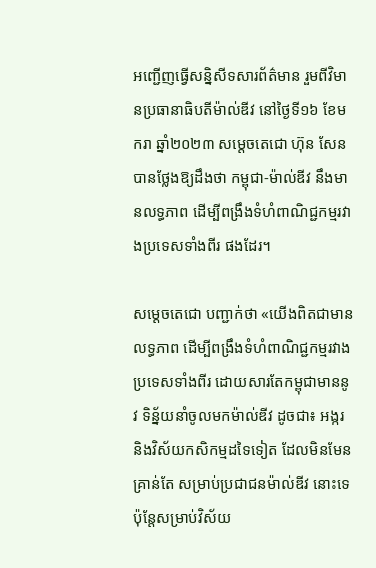អញ្ជើញធ្វើសន្និសីទសារព័ត៌មាន រួមពីវិមានប្រធានាធិបតីម៉ាល់ឌីវ នៅថ្ងៃទី១៦ ខែមករា ឆ្នាំ២០២៣ សម្ដេចតេជោ ហ៊ុន សែន បានថ្លែងឱ្យដឹងថា កម្ពុជា-ម៉ាល់ឌីវ នឹងមានលទ្ធភាព ដើម្បីពង្រឹងទំហំពាណិជ្ជកម្មរវាងប្រទេសទាំងពីរ ផងដែរ។

សម្ដេចតេជោ បញ្ជាក់ថា «យើងពិតជាមានលទ្ធភាព ដើម្បីពង្រឹងទំហំពាណិជ្ជកម្មរវាងប្រទេសទាំងពីរ ដោយសារតែកម្ពុជាមាននូវ ទិន្ន័យនាំចូលមកម៉ាល់ឌីវ ដូចជា៖ អង្ករ និងវិស័យកសិកម្មដទៃទៀត ដែលមិនមែនគ្រាន់តែ សម្រាប់ប្រជាជនម៉ាល់ឌីវ នោះទេ ប៉ុន្ដែសម្រាប់វិស័យ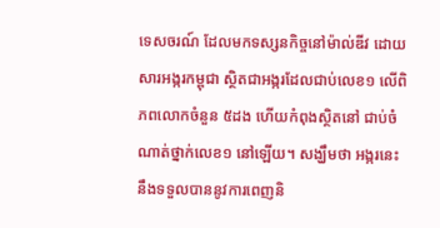ទេសចរណ៍ ដែលមកទស្សនកិច្ចនៅម៉ាល់ឌីវ ដោយសារអង្ករកម្ពុជា ស្ថិតជាអង្ករដែលជាប់លេខ១ លើពិភពលោកចំនួន ៥ដង ហើយកំពុងស្ថិតនៅ ជាប់ចំណាត់ថ្នាក់លេខ១ នៅឡើយ។ សង្ឃឹមថា អង្ករនេះ នឹងទទួលបាននូវការពេញនិ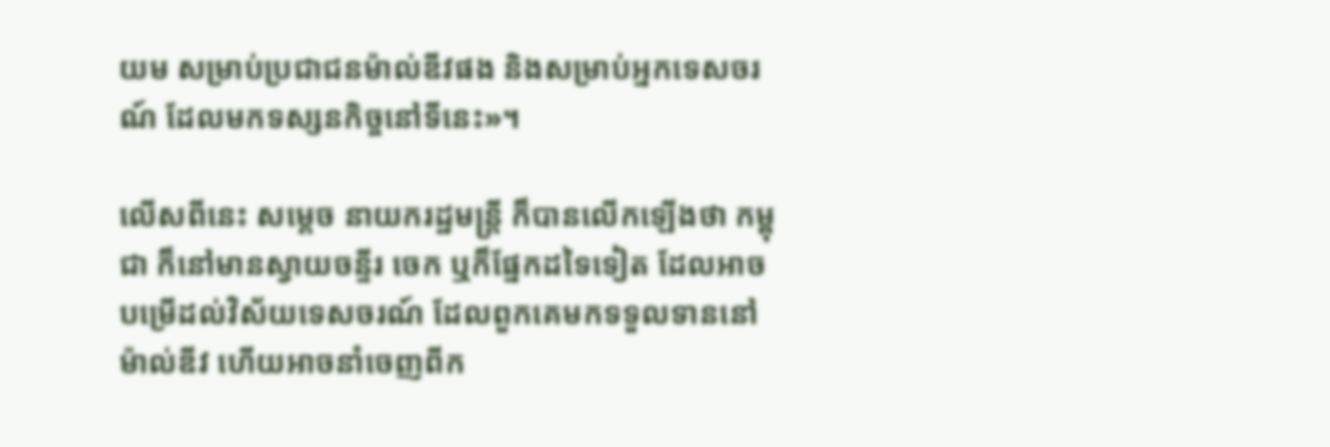យម សម្រាប់ប្រជាជនម៉ាល់ឌីវផង និងសម្រាប់អ្នកទេសចរណ៍ ដែលមកទស្សនកិច្ចនៅទីនេះ»។

លើសពីនេះ សម្ដេច នាយករដ្ឋមន្ដ្រី ក៏បានលើកឡើងថា កម្ពុជា ក៏នៅមានស្វាយចន្ទីរ ចេក ឬក៏ផ្នែកដទៃទៀត ដែលអាចបម្រើដល់វិស័យទេសចរណ៍ ដែលពួកគេមកទទួលទាននៅម៉ាល់ឌីវ ហើយអាចនាំចេញពីក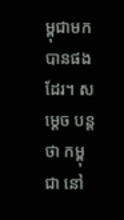ម្ពុជាមកបានផងដែរ។ សម្ដេច បន្ដថា កម្ពុជា នៅ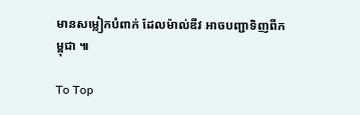មានសម្លៀកបំពាក់ ដែលម៉ាល់ឌីវ អាចបញ្ជាទិញពីកម្ពុជា ៕

To Top